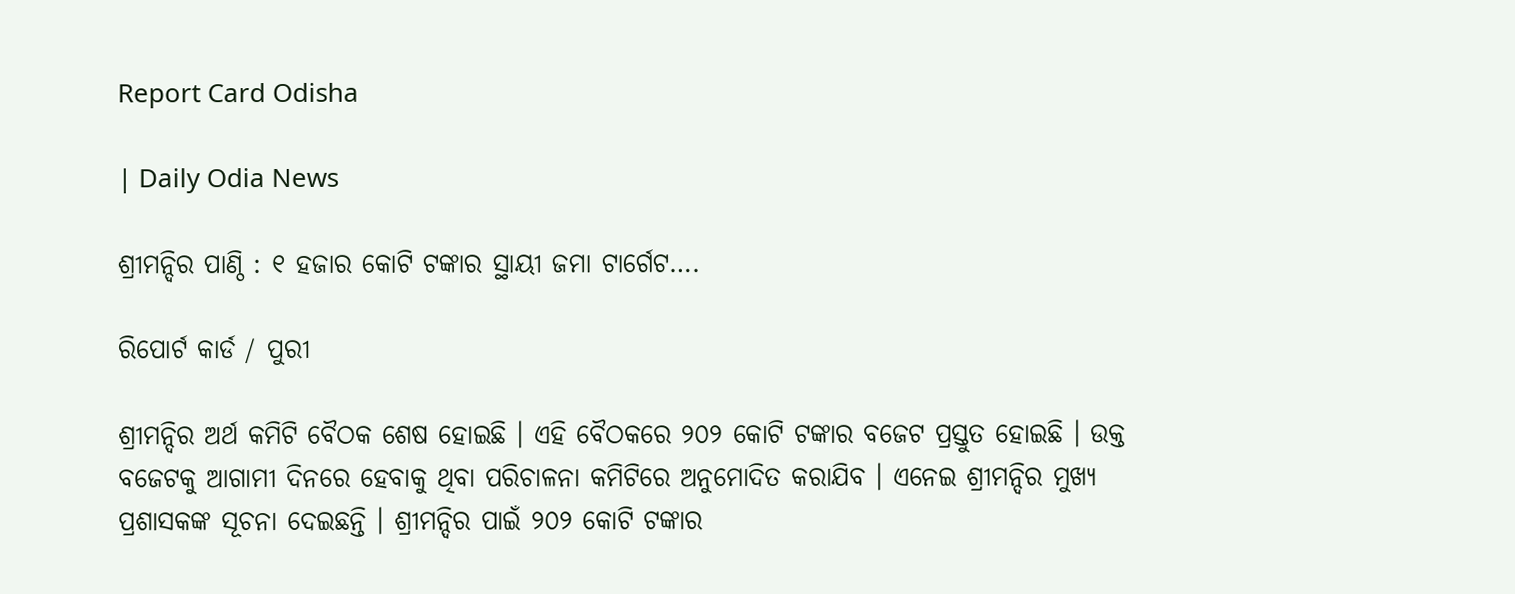Report Card Odisha

| Daily Odia News

ଶ୍ରୀମନ୍ଦିର ପାଣ୍ଠି : ୧ ହଜାର କୋଟି ଟଙ୍କାର ସ୍ଥାୟୀ ଜମା ଟାର୍ଗେଟ….

ରିପୋର୍ଟ କାର୍ଡ / ପୁରୀ

ଶ୍ରୀମନ୍ଦିର ଅର୍ଥ କମିଟି ବୈଠକ ଶେଷ ହୋଇଛି । ଏହି ବୈଠକରେ ୨୦୨ କୋଟି ଟଙ୍କାର ବଜେଟ ପ୍ରସ୍ତୁତ ହୋଇଛି । ଉକ୍ତ ବଜେଟକୁ ଆଗାମୀ ଦିନରେ ହେବାକୁ ଥିବା ପରିଚାଳନା କମିଟିରେ ଅନୁମୋଦିତ କରାଯିବ । ଏନେଇ ଶ୍ରୀମନ୍ଦିର ମୁଖ୍ୟ ପ୍ରଶାସକଙ୍କ ସୂଚନା ଦେଇଛନ୍ତି । ଶ୍ରୀମନ୍ଦିର ପାଇଁ ୨୦୨ କୋଟି ଟଙ୍କାର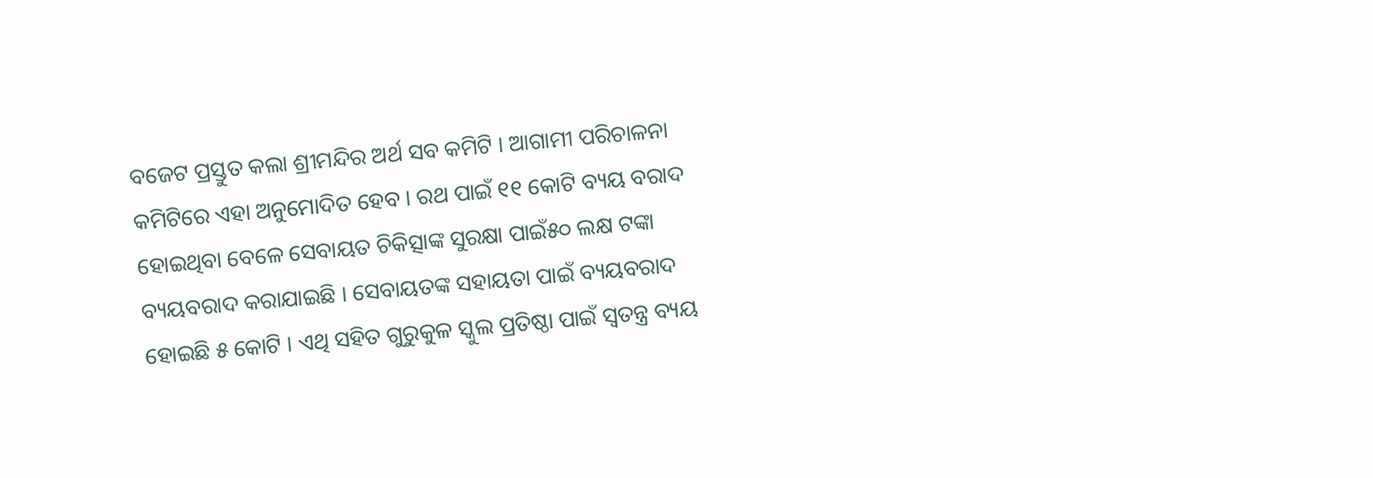ବଜେଟ ପ୍ରସ୍ତୁତ କଲା ଶ୍ରୀମନ୍ଦିର ଅର୍ଥ ସବ କମିଟି । ଆଗାମୀ ପରିଚାଳନା କମିଟିରେ ଏହା ଅନୁମୋଦିତ ହେବ । ରଥ ପାଇଁ ୧୧ କୋଟି ବ୍ୟୟ ବରାଦ ହୋଇଥିବା ବେଳେ ସେବାୟତ ଚିକିତ୍ସାଙ୍କ ସୁରକ୍ଷା ପାଇଁ୫୦ ଲକ୍ଷ ଟଙ୍କା ବ୍ୟୟବରାଦ କରାଯାଇଛି । ସେବାୟତଙ୍କ ସହାୟତା ପାଇଁ ବ୍ୟୟବରାଦ ହୋଇଛି ୫ କୋଟି । ଏଥି ସହିତ ଗୁରୁକୁଳ ସ୍କୁଲ ପ୍ରତିଷ୍ଠା ପାଇଁ ସ୍ୱତନ୍ତ୍ର ବ୍ୟୟ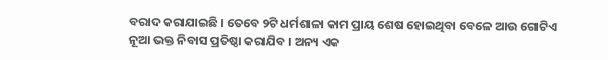ବରାଦ କରାଯାଇଛି । ତେବେ ୨ଟି ଧର୍ମଶାଳା କାମ ପ୍ରାୟ ଶେଷ ହୋଇଥିବା ବେଳେ ଆଉ ଗୋଟିଏ ନୂଆ ଭକ୍ତ ନିବାସ ପ୍ରତିଷ୍ଠା କରାଯିବ । ଅନ୍ୟ ଏକ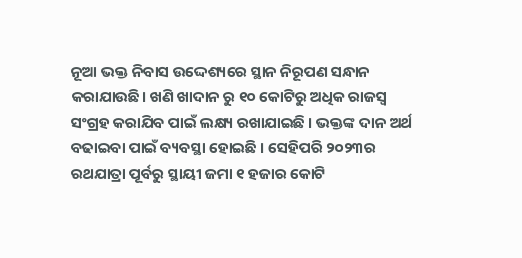ନୂଆ ଭକ୍ତ ନିବାସ ଉଦ୍ଦେଶ୍ୟରେ ସ୍ଥାନ ନିରୂପଣ ସନ୍ଧାନ କରାଯାଉଛି। ଖଣି ଖାଦାନ ରୁ ୧୦ କୋଟିରୁ ଅଧିକ ରାଜସ୍ବ ସଂଗ୍ରହ କରାଯିବ ପାଇଁ ଲକ୍ଷ୍ୟ ରଖାଯାଇଛି । ଭକ୍ତଙ୍କ ଦାନ ଅର୍ଥ ବଢାଇବା ପାଇଁ ବ୍ୟବସ୍ଥା ହୋଇଛି । ସେହିପରି ୨୦୨୩ର ରଥଯାତ୍ରା ପୂର୍ବରୁ ସ୍ଥାୟୀ ଜମା ୧ ହଜାର କୋଟି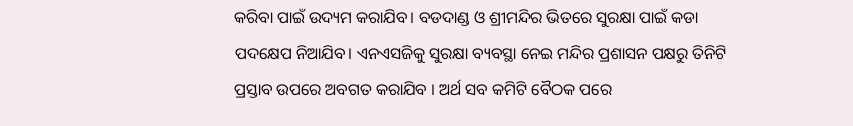କରିବା ପାଇଁ ଉଦ୍ୟମ କରାଯିବ। ବଡଦାଣ୍ଡ ଓ ଶ୍ରୀମନ୍ଦିର ଭିତରେ ସୁରକ୍ଷା ପାଇଁ କଡା ପଦକ୍ଷେପ ନିଆଯିବ। ଏନଏସଜିକୁ ସୁରକ୍ଷା ବ୍ୟବସ୍ଥା ନେଇ ମନ୍ଦିର ପ୍ରଶାସନ ପକ୍ଷରୁ ତିନିଟି ପ୍ରସ୍ତାବ ଉପରେ ଅବଗତ କରାଯିବ । ଅର୍ଥ ସବ କମିଟି ବୈଠକ ପରେ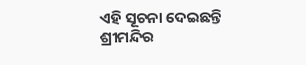ଏହି ସୂଚନା ଦେଇଛନ୍ତି ଶ୍ରୀମନ୍ଦିର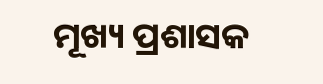ମୂଖ୍ୟ ପ୍ରଶାସକ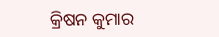କ୍ରିଷନ କୁମାର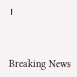।



Breaking News